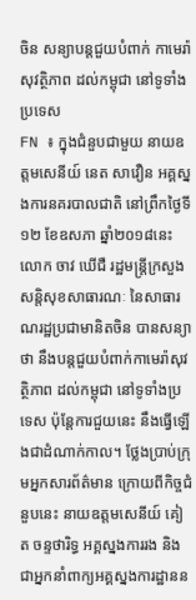ចិន សន្យាបន្ដជួយបំពាក់ កាមេរ៉ាសុវត្ថិភាព ដល់កម្ពុជា នៅទូទាំងប្រទេស
FN ៖ ក្នុងជំនួបជាមួយ នាយឧត្តមសេនីយ៍ នេត សាវឿន អគ្គស្នងការនគរបាលជាតិ នៅព្រឹកថ្ងៃទី១២ ខែឧសភា ឆ្នាំ២០១៨នេះ លោក ចាវ ឃើជឺ រដ្ឋមន្រ្តីក្រសួងសន្តិសុខសាធារណៈ នៃសាធារណរដ្ឋប្រជាមានិតចិន បានសន្យាថា នឹងបន្តជួយបំពាក់កាមេរ៉ាសុវត្ថិភាព ដល់កម្ពុជា នៅទូទាំងប្រទេស ប៉ុន្តែការជួយនេះ នឹងធ្វើឡើងជាដំណាក់កាល។ ថ្លែងប្រាប់ក្រុមអ្នកសារព័ត៌មាន ក្រោយពីកិច្ចជំនួបនេះ នាយឧត្តមសេនីយ៍ គៀត ចន្ទថារិទ្ធ អគ្គស្នងការរង និងជាអ្នកនាំពាក្យអគ្គស្នងការដ្ឋានន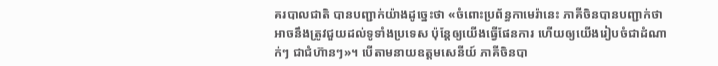គរបាលជាតិ បានបញ្ជាក់យ៉ាងដូច្នេះថា «ចំពោះប្រព័ន្ធកាមេរ៉ានេះ ភាគីចិនបានបញ្ជាក់ថា អាចនឹងត្រូវជួយដល់ទូទាំងប្រទេស ប៉ុន្ដែឲ្យយើងធ្វើផែនការ ហើយឲ្យយើងរៀបចំជាដំណាក់ៗ ជាជំហ៊ានៗ»។ បើតាមនាយឧត្តមសេនីយ៍ ភាគីចិនបា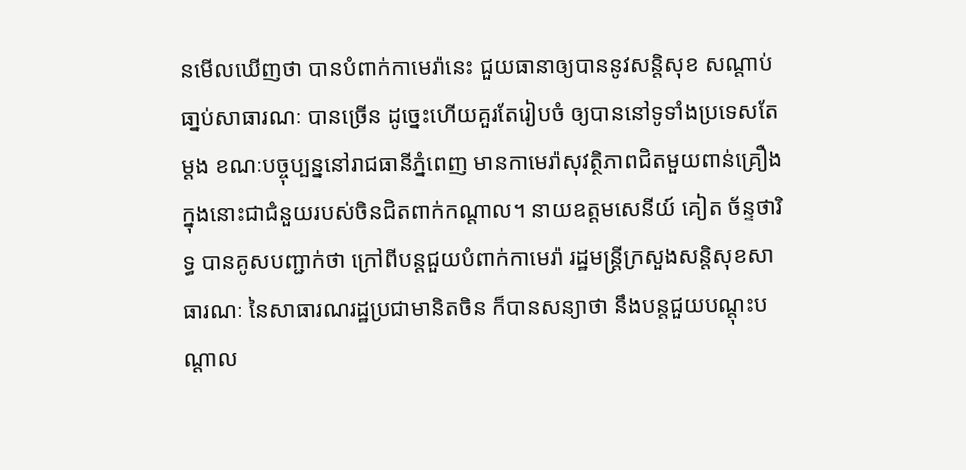នមើលឃើញថា បានបំពាក់កាមេរ៉ានេះ ជួយធានាឲ្យបាននូវសន្ដិសុខ សណ្ដាប់ធា្នប់សាធារណៈ បានច្រើន ដូច្នេះហើយគួរតែរៀបចំ ឲ្យបាននៅទូទាំងប្រទេសតែម្ដង ខណៈបច្ចុប្បន្ននៅរាជធានីភ្នំពេញ មានកាមេរ៉ាសុវត្ថិភាពជិតមួយពាន់គ្រឿង ក្នុងនោះជាជំនួយរបស់ចិនជិតពាក់កណ្តាល។ នាយឧត្តមសេនីយ៍ គៀត ច័ន្ទថារិទ្ធ បានគូសបញ្ជាក់ថា ក្រៅពីបន្តជួយបំពាក់កាមេរ៉ា រដ្ឋមន្រ្តីក្រសួងសន្តិសុខសាធារណៈ នៃសាធារណរដ្ឋប្រជាមានិតចិន ក៏បានសន្យាថា នឹងបន្តជួយបណ្តុះបណ្តាល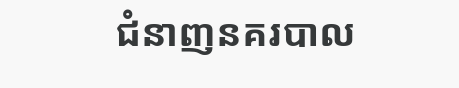ជំនាញនគរបាល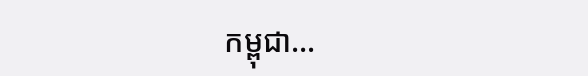កម្ពុជា…